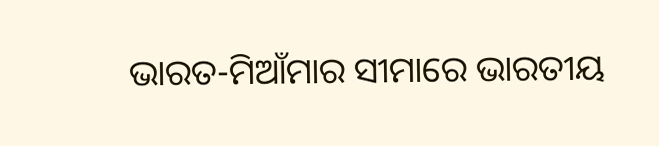ଭାରତ-ମିଆଁମାର ସୀମାରେ ଭାରତୀୟ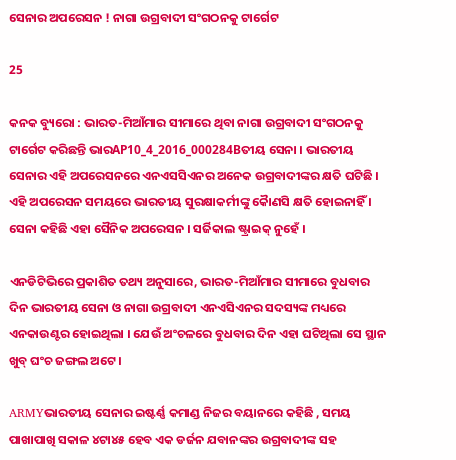ସେନାର ଅପରେସନ ! ନାଗା ଉଗ୍ରବାଦୀ ସଂଗଠନକୁ ଟାର୍ଗେଟ

25

କନକ ବ୍ୟୁରୋ : ଭାରତ-ମିଆଁମାର ସୀମାରେ ଥିବା ନାଗା ଉଗ୍ରବାଦୀ ସଂଗଠନକୁ ଟାର୍ଗେଟ କରିଛନ୍ତି ଭାରAP10_4_2016_000284Bତୀୟ ସେନା । ଭାରତୀୟ ସେନାର ଏହି ଅପରେସନରେ ଏନଏସସିଏନର ଅନେକ ଉଗ୍ରବାଦୀଙ୍କର କ୍ଷତି ଘଟିଛି । ଏହି ଅପରେସନ ସମୟରେ ଭାରତୀୟ ସୁରକ୍ଷାକର୍ମୀଙ୍କୁ କୈାଣସି କ୍ଷତି ହୋଇନାହିଁ । ସେନା କହିଛି ଏହା ସୈନିକ ଅପରେସନ । ସର୍ଜିକାଲ ଷ୍ଟ୍ରାଇକ୍ ନୁହେଁ ।

ଏନଡିଟିଭିରେ ପ୍ରକାଶିତ ତଥ୍ୟ ଅନୁସାରେ, ଭାରତ-ମିଆଁମାର ସୀମାରେ ବୁଧବାର ଦିନ ଭାରତୀୟ ସେନା ଓ ନାଗା ଉଗ୍ରବାଦୀ ଏନଏସିଏନର ସଦସ୍ୟଙ୍କ ମଧ୍ୟରେ ଏନକାଉଣ୍ଟର ହୋଇଥିଲା । ଯେଉଁ ଅଂଚଳରେ ବୁଧବାର ଦିନ ଏହା ଘଟିଥିଲା ସେ ସ୍ଥାନ ଖୁବ୍ ଘଂଚ ଜଙ୍ଗଲ ଅଟେ ।

ARMYଭାରତୀୟ ସେନାର ଇଷ୍ଟର୍ଣ୍ଣ କମାଣ୍ଡ ନିଜର ବୟାନରେ କହିଛି , ସମୟ ପାଖାପାଖି ସକାଳ ୪ଟା୪୫ ହେବ ଏକ ଡର୍ଜନ ଯବାନଙ୍କର ଉଗ୍ରବାଦୀଙ୍କ ସହ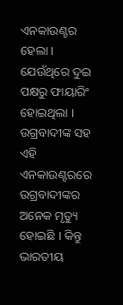ଏନକାଉଣ୍ଟର ହେଲା । ଯେଉଁଥିରେ ଦୁଇ ପକ୍ଷରୁ ଫାୟାରିଂ ହୋଇଥିଲା । ଉଗ୍ରବାଦୀଙ୍କ ସହ ଏହି ଏନକାଉଣ୍ଟରରେ ଉଗ୍ରବାଦୀଙ୍କର ଅନେକ ମୃତ୍ୟୁ ହୋଇଛି । କିନ୍ତୁ ଭାରତୀୟ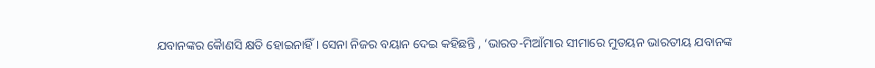ଯବାନଙ୍କର କୈାଣସି କ୍ଷତି ହୋଇନାହିଁ । ସେନା ନିଜର ବୟାନ ଦେଇ କହିଛନ୍ତି , ‘ଭାରତ-ମିଆଁମାର ସୀମାରେ ମୁତୟନ ଭାରତୀୟ ଯବାନଙ୍କ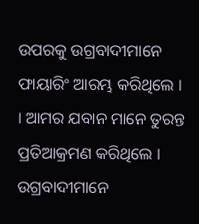ଉପରକୁ ଉଗ୍ରବାଦୀମାନେ ଫାୟାରିଂ ଆରମ୍ଭ କରିଥିଲେ । । ଆମର ଯବାନ ମାନେ ତୁରନ୍ତ ପ୍ରତିଆକ୍ରମଣ କରିଥିଲେ । ଉଗ୍ରବାଦୀମାନେ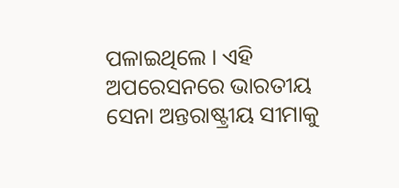ପଳାଇଥିଲେ । ଏହି ଅପରେସନରେ ଭାରତୀୟ ସେନା ଅନ୍ତରାଷ୍ଟ୍ରୀୟ ସୀମାକୁ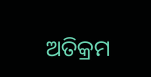ଅତିକ୍ରମ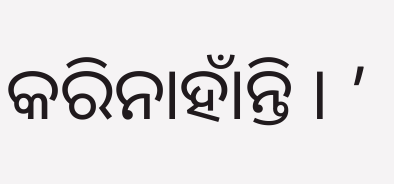କରିନାହାଁନ୍ତି । ’